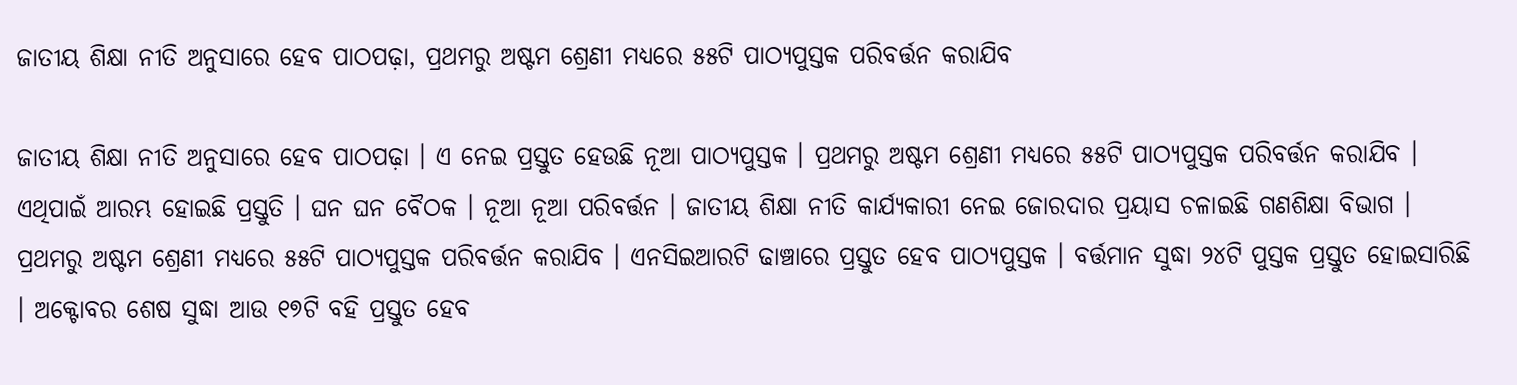ଜାତୀୟ ଶିକ୍ଷା ନୀତି ଅନୁସାରେ ହେବ ପାଠପଢ଼ା, ପ୍ରଥମରୁ ଅଷ୍ଟମ ଶ୍ରେଣୀ ମଧ୍ୟରେ ୫୫ଟି ପାଠ୍ୟପୁସ୍ତକ ପରିବର୍ତ୍ତନ କରାଯିବ

ଜାତୀୟ ଶିକ୍ଷା ନୀତି ଅନୁସାରେ ହେବ ପାଠପଢ଼ା । ଏ ନେଇ ପ୍ରସ୍ତୁତ ହେଉଛି ନୂଆ ପାଠ୍ୟପୁସ୍ତକ । ପ୍ରଥମରୁ ଅଷ୍ଟମ ଶ୍ରେଣୀ ମଧ୍ୟରେ ୫୫ଟି ପାଠ୍ୟପୁସ୍ତକ ପରିବର୍ତ୍ତନ କରାଯିବ । ଏଥିପାଇଁ ଆରମ୍ଭ ହୋଇଛି ପ୍ରସ୍ତୁତି । ଘନ ଘନ ବୈଠକ । ନୂଆ ନୂଆ ପରିବର୍ତ୍ତନ । ଜାତୀୟ ଶିକ୍ଷା ନୀତି କାର୍ଯ୍ୟକାରୀ ନେଇ ଜୋରଦାର ପ୍ରୟାସ ଚଳାଇଛି ଗଣଶିକ୍ଷା ବିଭାଗ । ପ୍ରଥମରୁ ଅଷ୍ଟମ ଶ୍ରେଣୀ ମଧ୍ୟରେ ୫୫ଟି ପାଠ୍ୟପୁସ୍ତକ ପରିବର୍ତ୍ତନ କରାଯିବ । ଏନସିଇଆରଟି ଢାଞ୍ଚାରେ ପ୍ରସ୍ତୁତ ହେବ ପାଠ୍ୟପୁସ୍ତକ । ବର୍ତ୍ତମାନ ସୁଦ୍ଧା ୨୪ଟି ପୁସ୍ତକ ପ୍ରସ୍ତୁତ ହୋଇସାରିଛି । ଅକ୍ଟୋବର ଶେଷ ସୁଦ୍ଧା ଆଉ ୧୭ଟି ବହି ପ୍ରସ୍ତୁତ ହେବ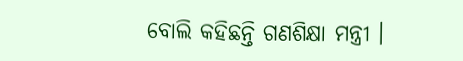ବୋଲି କହିଛନ୍ତି ଗଣଶିକ୍ଷା ମନ୍ତ୍ରୀ ।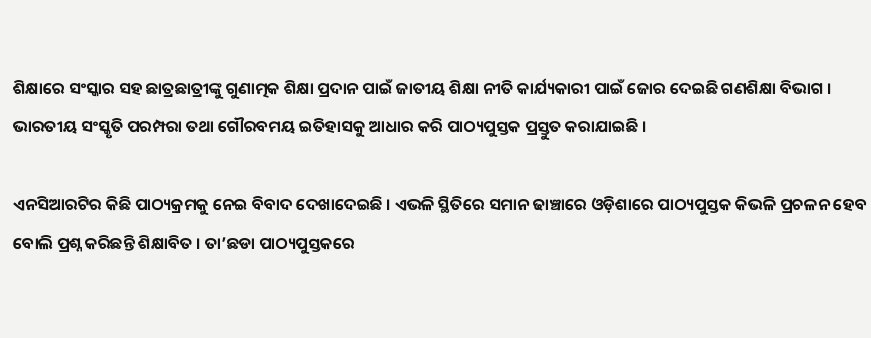ଶିକ୍ଷାରେ ସଂସ୍କାର ସହ ଛାତ୍ରଛାତ୍ରୀଙ୍କୁ ଗୁଣାତ୍ମକ ଶିକ୍ଷା ପ୍ରଦାନ ପାଇଁ ଜାତୀୟ ଶିକ୍ଷା ନୀତି କାର୍ଯ୍ୟକାରୀ ପାଇଁ ଜୋର ଦେଇଛି ଗଣଶିକ୍ଷା ବିଭାଗ । ଭାରତୀୟ ସଂସ୍କୃତି ପରମ୍ପରା ତଥା ଗୌରବମୟ ଇତିହାସକୁ ଆଧାର କରି ପାଠ୍ୟପୁସ୍ତକ ପ୍ରସ୍ତୁତ କରାଯାଇଛି ।

ଏନସିଆରଟିର କିଛି ପାଠ୍ୟକ୍ରମକୁ ନେଇ ବିବାଦ ଦେଖାଦେଇଛି । ଏଭଳି ସ୍ଥିତିରେ ସମାନ ଢାଞ୍ଚାରେ ଓଡ଼ିଶାରେ ପାଠ୍ୟପୁସ୍ତକ କିଭଳି ପ୍ରଚଳନ ହେବ ବୋଲି ପ୍ରଶ୍ନ କରିଛନ୍ତି ଶିକ୍ଷାବିତ । ତା’ଛଡା ପାଠ୍ୟପୁସ୍ତକରେ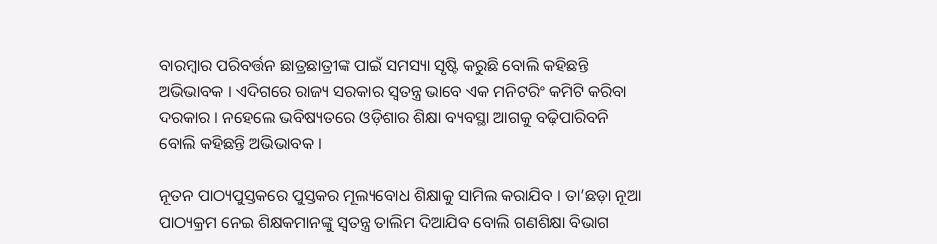ବାରମ୍ବାର ପରିବର୍ତ୍ତନ ଛାତ୍ରଛାତ୍ରୀଙ୍କ ପାଇଁ ସମସ୍ୟା ସୃଷ୍ଟି କରୁଛି ବୋଲି କହିଛନ୍ତି ଅଭିଭାବକ । ଏଦିଗରେ ରାଜ୍ୟ ସରକାର ସ୍ୱତନ୍ତ୍ର ଭାବେ ଏକ ମନିଟରିଂ କମିଟି କରିବା ଦରକାର । ନହେଲେ ଭବିଷ୍ୟତରେ ଓଡ଼ିଶାର ଶିକ୍ଷା ବ୍ୟବସ୍ଥା ଆଗକୁ ବଢ଼ିପାରିବନି ବୋଲି କହିଛନ୍ତି ଅଭିଭାବକ ।

ନୂତନ ପାଠ୍ୟପୁସ୍ତକରେ ପୁସ୍ତକର ମୂଲ୍ୟବୋଧ ଶିକ୍ଷାକୁ ସାମିଲ କରାଯିବ । ତା’ଛଡ଼ା ନୂଆ ପାଠ୍ୟକ୍ରମ ନେଇ ଶିକ୍ଷକମାନଙ୍କୁ ସ୍ୱତନ୍ତ୍ର ତାଲିମ ଦିଆଯିବ ବୋଲି ଗଣଶିକ୍ଷା ବିଭାଗ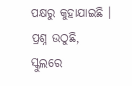ପକ୍ଷରୁ କୁହାଯାଇଛି । ପ୍ରଶ୍ନ ଉଠୁଛି, ସ୍କୁଲରେ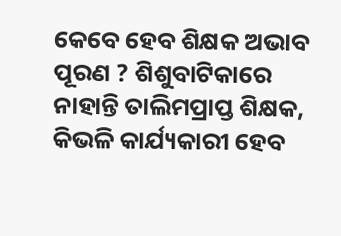କେବେ ହେବ ଶିକ୍ଷକ ଅଭାବ ପୂରଣ ? ଶିଶୁବାଟିକାରେ ନାହାନ୍ତି ତାଲିମପ୍ରାପ୍ତ ଶିକ୍ଷକ, କିଭଳି କାର୍ଯ୍ୟକାରୀ ହେବ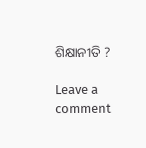ଶିକ୍ଷାନୀତି ?

Leave a comment